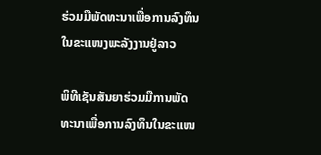ຮ່ວມມືພັດທະນາເພື່ອການລົງທຶນ ໃນຂະແໜງພະລັງງານຢູ່ລາວ

ພິທີເຊັນສັນຍາຮ່ວມມືການພັດທະນາເພື່ອການລົງທຶນໃນຂະແໜ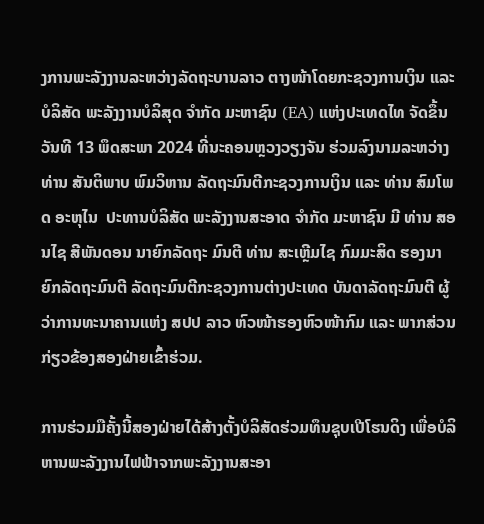ງການພະລັງງານລະຫວ່າງລັດຖະບານລາວ ຕາງໜ້າໂດຍກະຊວງການເງິນ ແລະ ບໍລິສັດ ພະລັງງານບໍລິສຸດ ຈຳກັດ ມະຫາຊົນ (EA) ແຫ່ງປະເທດໄທ ຈັດຂຶ້ນວັນທີ 13 ພຶດສະພາ 2024 ທີ່ນະຄອນຫຼວງວຽງຈັນ ຮ່ວມລົງນາມລະຫວ່າງ ທ່ານ ສັນຕິພາບ ພົມວິຫານ ລັດຖະມົນຕີກະຊວງການເງິນ ແລະ ທ່ານ ສົມໂພດ ອະຫຸໄນ  ປະທານບໍລິສັດ ພະລັງງານສະອາດ ຈຳກັດ ມະຫາຊົນ ມີ ທ່ານ ສອນໄຊ ສີພັນດອນ ນາຍົກລັດຖະ ມົນຕີ ທ່ານ ສະເຫຼີມໄຊ ກົມມະສິດ ຮອງນາຍົກລັດຖະມົນຕີ ລັດຖະມົນຕີກະຊວງການຕ່າງປະເທດ ບັນດາລັດຖະມົນຕີ ຜູ້ວ່າການທະນາຄານແຫ່ງ ສປປ ລາວ ຫົວໜ້າຮອງຫົວໜ້າກົມ ແລະ ພາກສ່ວນກ່ຽວຂ້ອງສອງຝ່າຍເຂົ້າຮ່ວມ.

ການຮ່ວມມືຄັ້ງນີ້ສອງຝ່າຍໄດ້ສ້າງຕັ້ງບໍລິສັດຮ່ວມທຶນຊຸບເປີໂຮນດິງ ເພື່ອບໍລິຫານພະລັງງານໄຟຟ້າຈາກພະລັງງານສະອາ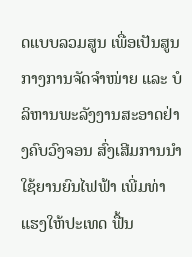ດແບບລວມສູນ ເພື່ອເປັນສູນກາງການຈັດຈຳໜ່າຍ ແລະ ບໍລິຫານພະລັງງານສະອາດຢ່າງຄົບວົງຈອນ ສົ່ງເສີມການນຳໃຊ້ຍານຍົນໄຟຟ້າ ເພີ່ມທ່າແຮງໃຫ້ປະເທດ ຟື້ນ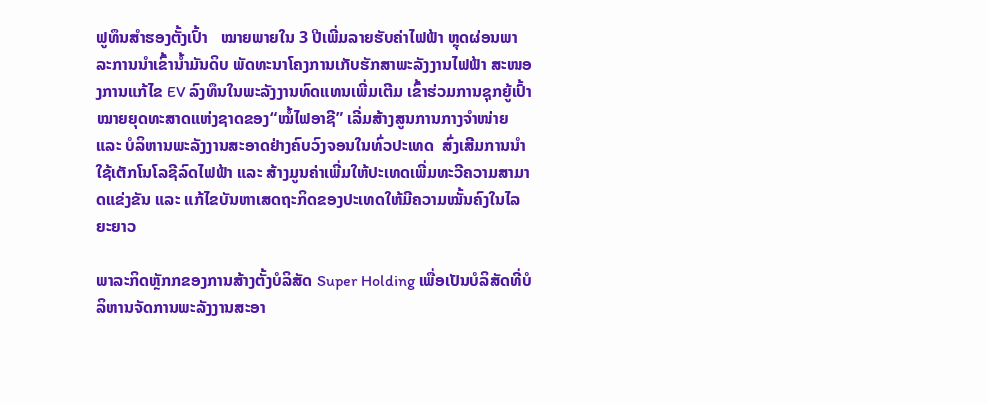ຟູທຶນສຳຮອງຕັ້ງເປົ້າ   ໝາຍພາຍໃນ 3 ປີເພີ່ມລາຍຮັບຄ່າໄຟຟ້າ ຫຼຸດຜ່ອນພາລະການນໍາເຂົ້ານໍ້າມັນດິບ ພັດທະນາໂຄງການເກັບຮັກສາພະລັງງານໄຟຟ້າ ສະໜອງການແກ້ໄຂ EV ລົງທຶນໃນພະລັງງານທົດແທນເພີ່ມເຕີມ ເຂົ້າຮ່ວມການຊຸກຍູ້ເປົ້າໝາຍຍຸດທະສາດແຫ່ງຊາດຂອງ“ໝໍ້ໄຟອາຊີ” ເລີ່ມສ້າງສູນການກາງຈໍາໜ່າຍ ແລະ ບໍລິຫານພະລັງງານສະອາດຢ່າງຄົບວົງຈອນໃນທົ່ວປະເທດ  ສົ່ງເສີມການນຳໃຊ້ເຕັກໂນໂລຊີລົດໄຟຟ້າ ແລະ ສ້າງມູນຄ່າເພີ່ມໃຫ້ປະເທດເພີ່ມທະວີຄວາມສາມາດແຂ່ງຂັນ ແລະ ແກ້ໄຂບັນຫາເສດຖະກິດຂອງປະເທດໃຫ້ມີຄວາມໝັ້ນຄົງໃນໄລຍະຍາວ

ພາລະກິດຫຼັກກຂອງການສ້າງຕັ້ງບໍລິສັດ Super Holding ເພື່ອເປັນບໍລິສັດທີ່ບໍລິຫານຈັດການພະລັງງານສະອາ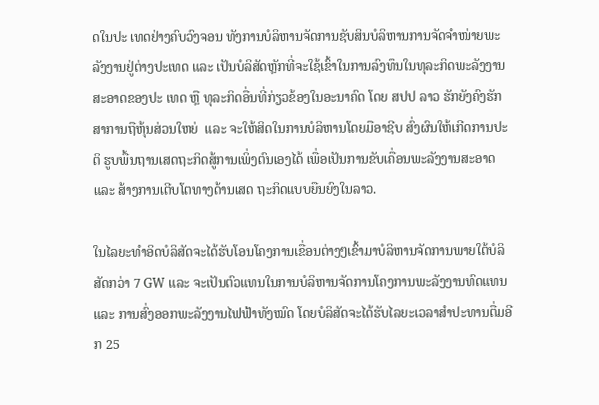ດໃນປະ ເທດຢ່າງຄົບວົງຈອນ ທັງການບໍລິຫານຈັດການຊັບສິນບໍລິຫານການຈັດຈຳໜ່າຍພະລັງງານຢູ່ຕ່າງປະເທດ ແລະ ເປັນບໍລິສັດຫຼັກທີ່ຈະໃຊ້ເຂົ້າໃນການລົງທຶນໃນທຸລະກິດພະລັງງານສະອາດຂອງປະ ເທດ ຫຼື ທຸລະກິດອື່ນທີ່ກ່ຽວຂ້ອງໃນອະນາຄົດ ໂດຍ ສປປ ລາວ ຮັກຍັງຄົງຮັກສາການຖືຫຸ້ນສ່ວນໃຫຍ່  ແລະ ຈະໃຫ້ສິດໃນການບໍລິຫານໂດຍມືອາຊີບ ສົ່ງຜົນໃຫ້ເກີດການປະຕິ ຮູບພື້ນຖານເສດຖະກິດສູ້ການເພິ່ງຕົນເອງໄດ້ ເພື່ອເປັນການຂັບເຄື່ອນພະລັງງານສະອາດ ແລະ ສ້າງການເຕີບໂຕທາງດ້ານເສດ ຖະກິດແບບຍືນຍົງໃນລາວ.

ໃນໄລຍະທໍາອິດບໍລິສັດຈະໄດ້ຮັບໂອນໂຄງການເຂື່ອນຕ່າງໆເຂົ້າມາບໍລິຫານຈັດການພາຍໃຕ້ບໍລິ ສັດກວ່າ 7 GW ແລະ ຈະເປັນຕົວແທນໃນການບໍລິຫານຈັດການໂຄງການພະລັງງານທົດແທນ ແລະ ການສົ່ງອອກພະລັງງານໄຟຟ້າທັງໝົດ ໂດຍບໍລິສັດຈະໄດ້ຮັບໄລຍະເວລາສໍາປະທານຕື່ມອີກ 25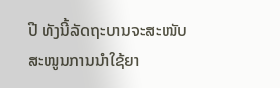ປີ ທັງນີ້ລັດຖະບານຈະສະໜັບສະໜູນການນໍາໃຊ້ຍາ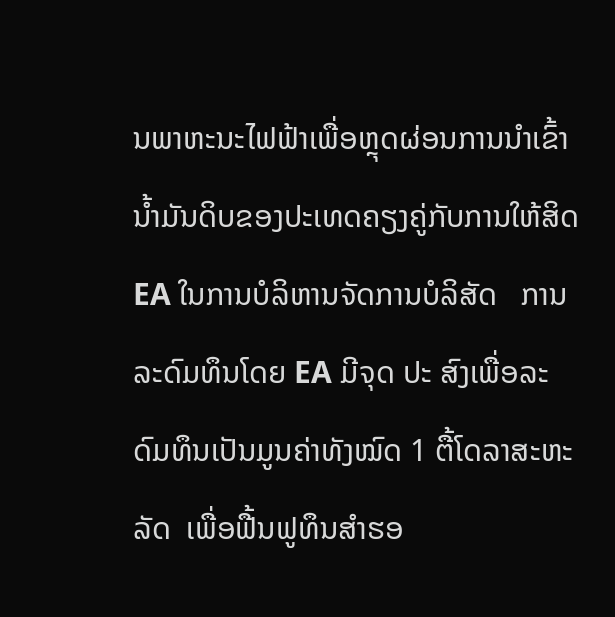ນພາຫະນະໄຟຟ້າເພື່ອຫຼຸດຜ່ອນການນໍາເຂົ້ານໍ້າມັນດິບຂອງປະເທດຄຽງຄູ່ກັບການໃຫ້ສິດ EA ໃນການບໍລິຫານຈັດການບໍລິສັດ   ການລະດົມທຶນໂດຍ EA ມີຈຸດ ປະ ສົງເພື່ອລະດົມທຶນເປັນມູນຄ່າທັງໝົດ 1 ຕື້ໂດລາສະຫະລັດ  ເພື່ອຟື້ນຟູທຶນສຳຮອ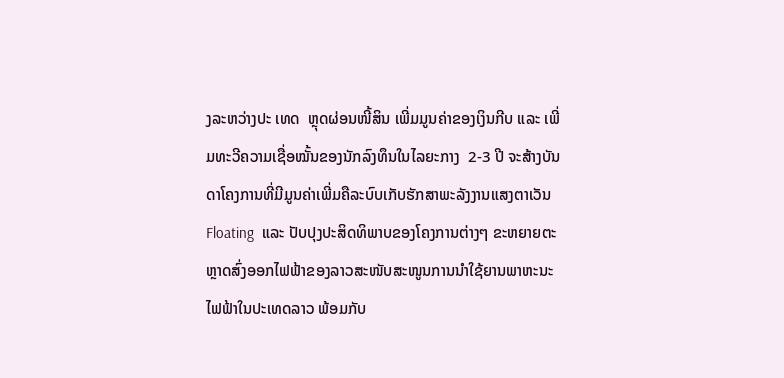ງລະຫວ່າງປະ ເທດ  ຫຼຸດຜ່ອນໜີ້ສິນ ເພີ່ມມູນຄ່າຂອງເງິນກີບ ແລະ ເພີ່ມທະວີຄວາມເຊື່ອໝັ້ນຂອງນັກລົງທຶນໃນໄລຍະກາງ  2-3 ປີ ຈະສ້າງບັນດາໂຄງການທີ່ມີມູນຄ່າເພີ່ມຄືລະບົບເກັບຮັກສາພະລັງງານແສງຕາເວັນ Floating  ແລະ ປັບປຸງປະສິດທິພາບຂອງໂຄງການຕ່າງໆ ຂະຫຍາຍຕະຫຼາດສົ່ງອອກໄຟຟ້າຂອງລາວສະໜັບສະໜູນການນຳໃຊ້ຍານພາຫະນະໄຟຟ້າໃນປະເທດລາວ ພ້ອມກັບ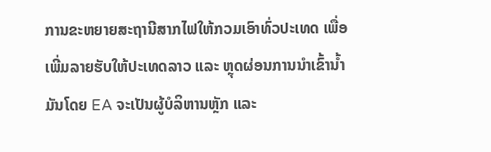ການຂະຫຍາຍສະຖານີສາກໄຟໃຫ້ກວມເອົາທົ່ວປະເທດ ເພື່ອເພີ່ມລາຍຮັບໃຫ້ປະເທດລາວ ແລະ ຫຼຸດຜ່ອນການນໍາເຂົ້ານໍ້າມັນໂດຍ EA ຈະເປັນຜູ້ບໍລິຫານຫຼັກ ແລະ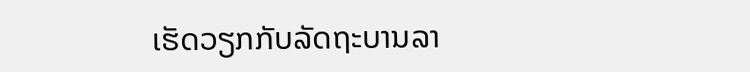ເຮັດວຽກກັບລັດຖະບານລາ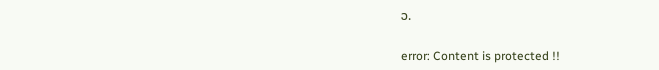ວ.

error: Content is protected !!